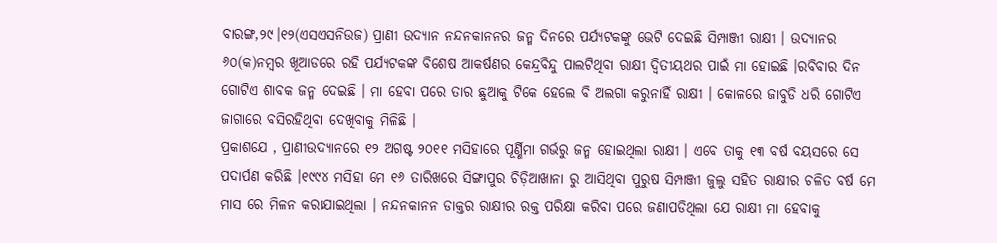ବାରଙ୍ଗ,୨୯।୧୨(ଏସଏସନିଉଜ) ପ୍ରାଣୀ ଉଦ୍ୟାନ ନନ୍ଦନକାନନର ଜନ୍ମ ଦିନରେ ପର୍ଯ୍ୟଟକଙ୍କୁ ଭେଟି ଦେଇଛି ସିମ୍ପାଞ୍ଜୀ ରାକ୍ଷୀ । ଉଦ୍ୟାନର ୬୦(କ)ନମ୍ବର ଖୂଆଡରେ ରହି ପର୍ଯ୍ୟଟକଙ୍କ ବିଶେଷ ଆକର୍ଷଣର କେନ୍ଦ୍ରବିନ୍ଦୁ ପାଲଟିଥିବା ରାକ୍ଷୀ ଦ୍ୱିତୀୟଥର ପାଇଁ ମା ହୋଇଛି ।ରବିବାର ଦିନ ଗୋଟିଏ ଶାବକ ଜନ୍ମ ଦେଇଛି । ମା ହେବା ପରେ ତାର ଛୁଆକୁ ଟିକେ ହେଲେ ବି ଅଲଗା କରୁନାହିଁ ରାକ୍ଷୀ । କୋଳରେ ଜାବୁଡି ଧରି ଗୋଟିଏ ଜାଗାରେ ବସିରହିଥିବା ଦେଖିବାକୁ ମିଳିଛି ।
ପ୍ରକାଶଯେ , ପ୍ରାଣୀଉଦ୍ୟାନରେ ୧୨ ଅଗଷ୍ଟ ୨୦୧୧ ମସିହାରେ ପୂର୍ଣ୍ଣିମା ଗର୍ଭରୁ ଜନ୍ମ ହୋଇଥିଲା ରାକ୍ଷୀ । ଏବେ ତାକୁ ୧୩ ବର୍ଷ ବୟସରେ ସେ ପଦାର୍ପଣ କରିଛି ।୧୯୯୪ ମସିହା ମେ ୧୬ ତାରିଖରେ ସିଙ୍ଗାପୁର ଚିଡ଼ିଆଖାନା ରୁ ଆସିଥିବା ପୁରୁଷ ସିମ୍ପାଞ୍ଜୀ ଜୁଲୁ ସହିତ ରାକ୍ଷୀର ଚଳିତ ବର୍ଷ ମେ ମାସ ରେ ମିଳନ କରାଯାଇଥିଲା । ନନ୍ଦନକାନନ ଡାକ୍ତର ରାକ୍ଷୀର ରକ୍ତ ପରିକ୍ଷା କରିବା ପରେ ଜଣାପଡିଥିଲା ଯେ ରାକ୍ଷୀ ମା ହେବାକୁ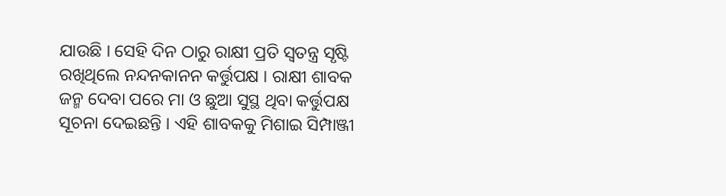ଯାଉଛି । ସେହି ଦିନ ଠାରୁ ରାକ୍ଷୀ ପ୍ରତି ସ୍ୱତନ୍ତ୍ର ସୃଷ୍ଟି ରଖିଥିଲେ ନନ୍ଦନକାନନ କର୍ତ୍ତୁପକ୍ଷ । ରାକ୍ଷୀ ଶାବକ ଜନ୍ମ ଦେବା ପରେ ମା ଓ ଛୁଆ ସୁସ୍ଥ ଥିବା କର୍ତ୍ତୁପକ୍ଷ ସୂଚନା ଦେଇଛନ୍ତି । ଏହି ଶାବକକୁ ମିଶାଇ ସିମ୍ପାଞ୍ଜୀ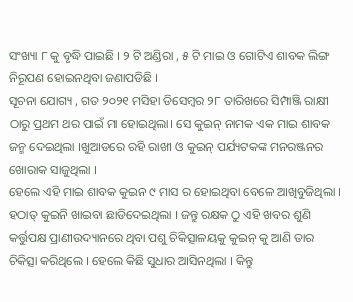ସଂଖ୍ୟା ୮ କୁ ବୃଦ୍ଧି ପାଇଛି । ୨ ଟି ଅଣ୍ଡିରା , ୫ ଟି ମାଇ ଓ ଗୋଟିଏ ଶାବକ ଲିଙ୍ଗ ନିରୂପଣ ହୋଇନଥିବା ଜଣାପଡିଛି ।
ସୂଚନା ଯୋଗ୍ୟ , ଗତ ୨୦୨୧ ମସିହା ଡିସେମ୍ବର ୨୮ ତାରିଖରେ ସିମ୍ପାଞ୍ଜି ରାକ୍ଷୀ ଠାରୁ ପ୍ରଥମ ଥର ପାଇଁ ମା ହୋଇଥିଲା। ସେ କୁଇନ୍ ନାମକ ଏକ ମାଇ ଶାବକ ଜନ୍ମ ଦେଇଥିଲା ।ଖୁଆଡରେ ରହି ରାଖୀ ଓ କୁଇନ୍ ପର୍ଯ୍ୟଟକଙ୍କ ମନରଞ୍ଜନର ଖୋରାକ ସାଜୁଥିଲା ।
ହେଲେ ଏହି ମାଇ ଶାବକ କୁଇନ ୯ ମାସ ର ହୋଇଥିବା ବେଳେ ଆଖିବୁଜିଥିଲା । ହଠାତ୍ କୁଇନି ଖାଇବା ଛାଡିଦେଇଥିଲା । ଜନ୍ତୁ ରକ୍ଷକ ଠୁ ଏହି ଖବର ଶୁଣି କର୍ତ୍ତୁପକ୍ଷ ପ୍ରାଣୀଉଦ୍ୟାନରେ ଥିବା ପଶୁ ଚିକିତ୍ସାଳୟକୁ କୁଇନ୍ କୁ ଆଣି ତାର ଚିକିତ୍ସା କରିଥିଲେ । ହେଲେ କିଛି ସୁଧାର ଆସିନଥିଲା । କିନ୍ତୁ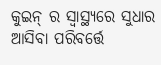କୁଇନ୍ ର ସ୍ବାସ୍ଥ୍ୟରେ ସୁଧାର ଆସିବା ପରିବର୍ତ୍ତେ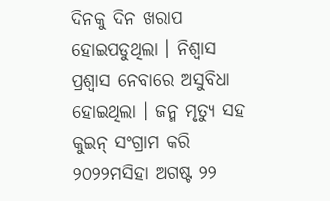ଦିନକୁ ଦିନ ଖରାପ ହୋଇପଡୁଥିଲା । ନିଶ୍ବାସ ପ୍ରଶ୍ବାସ ନେବାରେ ଅସୁବିଧା ହୋଇଥିଲା । ଜନ୍ମ ମୃତ୍ୟୁ ସହ କୁଇନ୍ ସଂଗ୍ରାମ କରି ୨୦୨୨ମସିହା ଅଗଷ୍ଟ ୨୨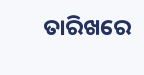ତାରିଖରେ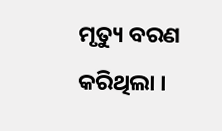ମୃତ୍ୟୁ ବରଣ କରିଥିଲା ।